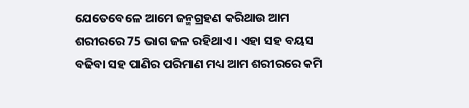ଯେତେବେଳେ ଆମେ ଜନ୍ମଗ୍ରହଣ କରିଥାଉ ଆମ ଶରୀରରେ 75 ଭାଗ ଜଳ ରହିଥାଏ । ଏହା ସହ ବୟସ ବଢିବା ସହ ପାଣିର ପରିମାଣ ମଧ୍ୟ ଆମ ଶରୀରରେ କମି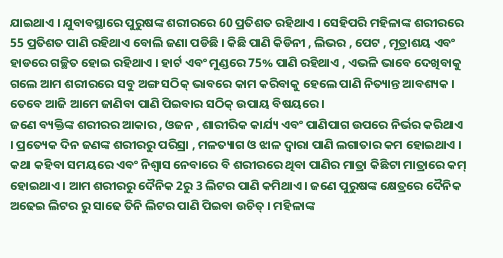ଯାଇଥାଏ । ଯୁବାବସ୍ଥାରେ ପୁରୁଷଙ୍କ ଶରୀରରେ 60 ପ୍ରତିଶତ ରହିଥାଏ । ସେହିପରି ମହିଳାଙ୍କ ଶରୀରରେ 55 ପ୍ରତିଶତ ପାଣି ରହିଥାଏ ବୋଲି ଜଣା ପଡିଛି । କିଛି ପାଣି କିଡିନୀ , ଲିଭର , ପେଟ , ମୂତ୍ରାଶୟ ଏବଂ ହାଡରେ ଗଚ୍ଛିତ ହୋଇ ରହିଥାଏ । ହାର୍ଟ ଏବଂ ମୁଣ୍ଡରେ 75% ପାଣି ରହିଥାଏ , ଏଭଳି ଭାବେ ଦେଖିବାକୁ ଗଲେ ଆମ ଶରୀରରେ ସବୁ ଅଙ୍ଗ ସଠିକ୍ ଭାବରେ କାମ କରିବାକୁ ହେଲେ ପାଣି ନିତ୍ୟାନ୍ତ ଆବଶ୍ୟକ । ତେବେ ଆଜି ଆମେ ଜାଣିବା ପାଣି ପିଇବାର ସଠିକ୍ ଉପାୟ ବିଷୟରେ ।
ଜଣେ ବ୍ୟକ୍ତିଙ୍କ ଶରୀରର ଆକାର , ଓଜନ , ଶାରୀରିକ କାର୍ଯ୍ୟ ଏବଂ ପାଣିପାଗ ଉପରେ ନିର୍ଭର କରିଥାଏ । ପ୍ରତ୍ୟେକ ଦିନ ଜଣଙ୍କ ଶରୀରରୁ ପରିସ୍ରା , ମଳତ୍ୟାଗ ଓ ଝାଳ ଦ୍ୱାରା ପାଣି ଲଗାତାର କମ ହୋଇଥାଏ । କଥା କହିବା ସମୟରେ ଏବଂ ନିଶ୍ୱାସ ନେବାରେ ବି ଶରୀରରେ ଥିବା ପାଣିର ମାତ୍ରା କିଛିଟା ମାତ୍ରାରେ କମ୍ ହୋଇଥାଏ । ଆମ ଶରୀରରୁ ଦୈନିକ 2ରୁ 3 ଲିଟର ପାଣି କମିଥାଏ । ଜଣେ ପୁରୁଷଙ୍କ କ୍ଷେତ୍ରରେ ଦୈନିକ ଅଢେଇ ଲିଟର ରୁ ସାଢେ ତିନି ଲିଟର ପାଣି ପିଇବା ଉଚିତ୍ । ମହିଳାଙ୍କ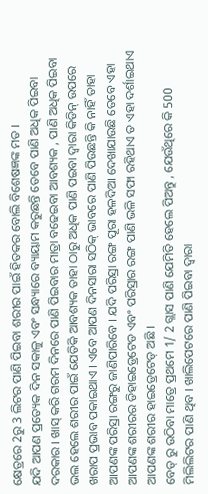କ୍ଷେତ୍ରରେ 2ରୁ 3 ଲିଟର ପାଣି ପିଇବା ଶରୀର ପାଇଁ ହିତକର ବୋଲି ବିଶେଷଜ୍ଞଙ୍କ ମତ ।
ଯଦି ଆପଣ ପ୍ରତ୍ୟେକ ଦିନ ସକାଳୁ ଏବଂ ସନ୍ଧ୍ୟାରେ ବ୍ୟାୟାମ କରୁଛନ୍ତି ତେବେ ପାଣି ଅଧିକ ପିଇବା ଦରକାର । ଖାସ୍ କରି ଗରମ ଦିନରେ ପାଣି ପିଇବାର ମାତ୍ରା ବଢେଇବା ଆବଶ୍ୟକ , ପାଣି ଅଧିକ ପିଇବା ଭଲ ହେଲେ ଶରୀର ପାଇଁ ଯେତିକି ଆବଶ୍ୟକ ତାହା ଠାରୁ ଅଧିକ ପାଣି ପଇବା ଦ୍ୱାରା କିଡିନ୍ ଉପରେ ଖରାପ ପ୍ରଭାବ ପକାଇଥାଏ । ଏବେ ଆପଣ ଦିନସାରା ସଠିକ୍ ଭାବରେ ପାଣି ପିଉଛନ୍ତି କି ନାହିଁ ତାହା ଆପଣଙ୍କ ପରିସ୍ରା ରଙ୍ଗରୁ ଜାଣିପାରିବେ । ଯଦି ପରିସ୍ରା ରଙ୍ଗ ପୂରା ହଳଦିଆ ଦେଖାଯାଉଛି ତେବେ ଏହା ଆପଣଙ୍କ ଶରୀରର ଡିହାଇଡ୍ରେଟେଡ ଏବଂ ପରିସ୍ରାର ରଙ୍ଗ ପାଣି ଭଳି ସଫା ରହିଥାଏ ତ ଏହା ଦର୍ଶାଇଥାଏ ଆପଣଙ୍କ ଶରୀର ହାଇଡ୍ରେଟେଡ୍ ଅଛି ।
ବେଡ୍ ରୁ ଉଠିବା ମାତ୍ରେ ପ୍ରଥମେ 1/ 2 ଗ୍ଲାସ ପାଣି ଯେମିତି ହେଲେ ପିଅନ୍ତୁ , ଯେଉଁଥିରେ କି 500 ମିଲିଲିଟର ପାଣି ଥିବ । ଖାଲିପେଟରେ ପାଣି ପିଇବା ଦ୍ୱାରା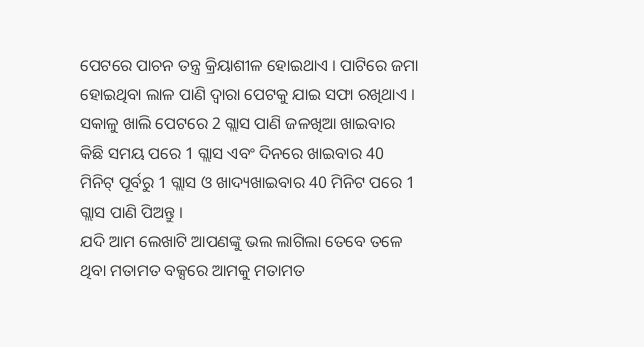ପେଟରେ ପାଚନ ତନ୍ତ୍ର କ୍ରିୟାଶୀଳ ହୋଇଥାଏ । ପାଟିରେ ଜମା ହୋଇଥିବା ଲାଳ ପାଣି ଦ୍ୱାରା ପେଟକୁ ଯାଇ ସଫା ରଖିଥାଏ । ସକାଳୁ ଖାଲି ପେଟରେ 2 ଗ୍ଲାସ ପାଣି ଜଳଖିଆ ଖାଇବାର କିଛି ସମୟ ପରେ 1 ଗ୍ଲାସ ଏବଂ ଦିନରେ ଖାଇବାର 40 ମିନିଟ୍ ପୂର୍ବରୁ 1 ଗ୍ଲାସ ଓ ଖାଦ୍ୟଖାଇବାର 40 ମିନିଟ ପରେ 1 ଗ୍ଲାସ ପାଣି ପିଅନ୍ତୁ ।
ଯଦି ଆମ ଲେଖାଟି ଆପଣଙ୍କୁ ଭଲ ଲାଗିଲା ତେବେ ତଳେ ଥିବା ମତାମତ ବକ୍ସରେ ଆମକୁ ମତାମତ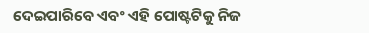ଦେଇପାରିବେ ଏବଂ ଏହି ପୋଷ୍ଟଟିକୁ ନିଜ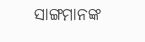ସାଙ୍ଗମାନଙ୍କ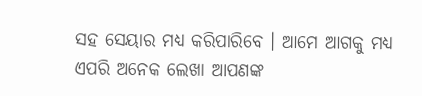ସହ ସେୟାର ମଧ୍ୟ କରିପାରିବେ । ଆମେ ଆଗକୁ ମଧ୍ୟ ଏପରି ଅନେକ ଲେଖା ଆପଣଙ୍କ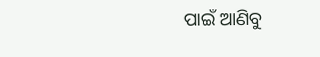ପାଇଁ ଆଣିବୁ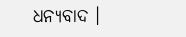ଧନ୍ୟବାଦ ।